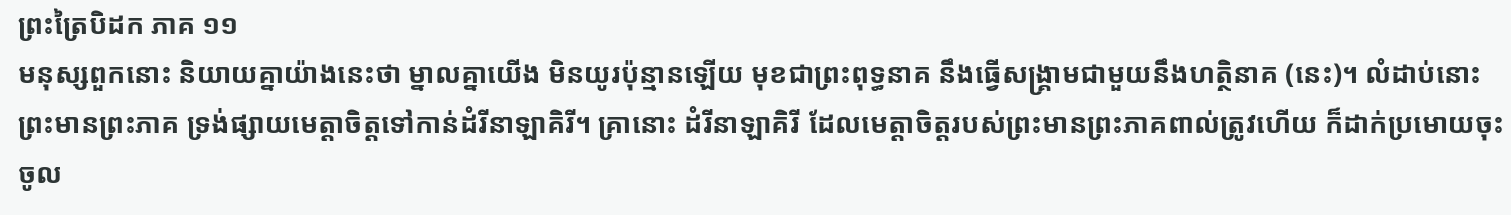ព្រះត្រៃបិដក ភាគ ១១
មនុស្សពួកនោះ និយាយគ្នាយ៉ាងនេះថា ម្នាលគ្នាយើង មិនយូរប៉ុន្មានឡើយ មុខជាព្រះពុទ្ធនាគ នឹងធ្វើសង្គ្រាមជាមួយនឹងហត្ថិនាគ (នេះ)។ លំដាប់នោះ ព្រះមានព្រះភាគ ទ្រង់ផ្សាយមេត្តាចិត្តទៅកាន់ដំរីនាឡាគិរី។ គ្រានោះ ដំរីនាឡាគិរី ដែលមេត្តាចិត្តរបស់ព្រះមានព្រះភាគពាល់ត្រូវហើយ ក៏ដាក់ប្រមោយចុះ ចូល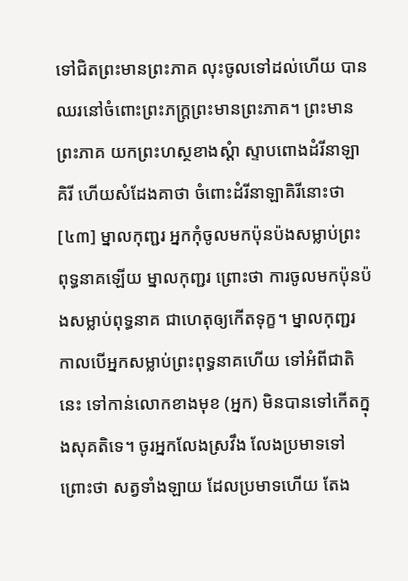ទៅជិតព្រះមានព្រះភាគ លុះចូលទៅដល់ហើយ បានឈរនៅចំពោះព្រះភក្ត្រព្រះមានព្រះភាគ។ ព្រះមានព្រះភាគ យកព្រះហស្ថខាងស្តំា ស្ទាបពោងដំរីនាឡាគិរី ហើយសំដែងគាថា ចំពោះដំរីនាឡាគិរីនោះថា
[៤៣] ម្នាលកុញ្ជរ អ្នកកុំចូលមកប៉ុនប៉ងសម្លាប់ព្រះពុទ្ធនាគឡើយ ម្នាលកុញ្ជរ ព្រោះថា ការចូលមកប៉ុនប៉ងសម្លាប់ពុទ្ធនាគ ជាហេតុឲ្យកើតទុក្ខ។ ម្នាលកុញ្ជរ កាលបើអ្នកសម្លាប់ព្រះពុទ្ធនាគហើយ ទៅអំពីជាតិនេះ ទៅកាន់លោកខាងមុខ (អ្នក) មិនបានទៅកើតក្នុងសុគតិទេ។ ចូរអ្នកលែងស្រវឹង លែងប្រមាទទៅ ព្រោះថា សត្វទាំងឡាយ ដែលប្រមាទហើយ តែង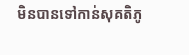មិនបានទៅកាន់សុគតិភូ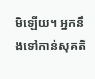មិឡើយ។ អ្នកនឹងទៅកាន់សុគតិ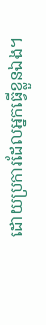ដោយប្រការដែលអ្នកធ្វើខ្លួនឯង។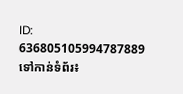ID: 636805105994787889
ទៅកាន់ទំព័រ៖